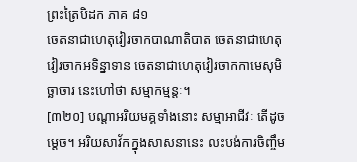ព្រះត្រៃបិដក ភាគ ៨១
ចេតនាជាហេតុវៀរចាកបាណាតិបាត ចេតនាជាហេតុវៀរចាកអទិន្នាទាន ចេតនាជាហេតុវៀរចាកកាមេសុមិច្ឆាចារ នេះហៅថា សម្មាកម្មន្តៈ។
[៣២០] បណ្តាអរិយមគ្គទាំងនោះ សម្មាអាជីវៈ តើដូចម្តេច។ អរិយសាវ័កក្នុងសាសនានេះ លះបង់ការចិញ្ចឹម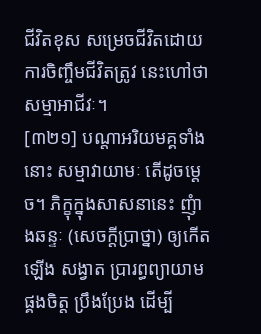ជីវិតខុស សម្រេចជីវិតដោយការចិញ្ចឹមជីវិតត្រូវ នេះហៅថា សម្មាអាជីវៈ។
[៣២១] បណ្តាអរិយមគ្គទាំងនោះ សម្មាវាយាមៈ តើដូចម្តេច។ ភិក្ខុក្នុងសាសនានេះ ញុំាងឆន្ទៈ (សេចក្តីប្រាថ្នា) ឲ្យកើតឡើង សង្វាត ប្រារព្ធព្យាយាម ផ្គងចិត្ត ប្រឹងប្រែង ដើម្បី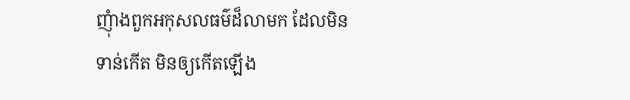ញុំាងពួកអកុសលធម៌ដ៏លាមក ដែលមិនទាន់កើត មិនឲ្យកើតឡើង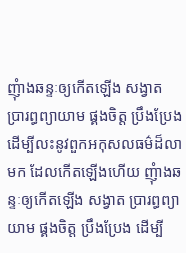ញុំាងឆន្ទៈឲ្យកើតឡើង សង្វាត ប្រារព្ធព្យាយាម ផ្គងចិត្ត ប្រឹងប្រែង ដើម្បីលះនូវពួកអកុសលធម៌ដ៏លាមក ដែលកើតឡើងហើយ ញុំាងឆន្ទៈឲ្យកើតឡើង សង្វាត ប្រារព្ធព្យាយាម ផ្គងចិត្ត ប្រឹងប្រែង ដើម្បី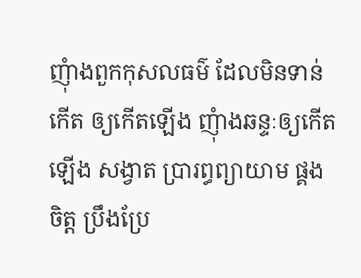ញុំាងពួកកុសលធម៌ ដែលមិនទាន់កើត ឲ្យកើតឡើង ញុំាងឆន្ទៈឲ្យកើតឡើង សង្វាត ប្រារព្ធព្យាយាម ផ្គងចិត្ត ប្រឹងប្រែ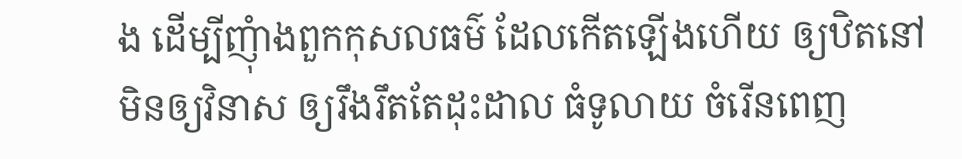ង ដើម្បីញុំាងពួកកុសលធម៌ ដែលកើតឡើងហើយ ឲ្យឋិតនៅ មិនឲ្យវិនាស ឲ្យរឹងរឹតតែដុះដាល ធំទូលាយ ចំរើនពេញ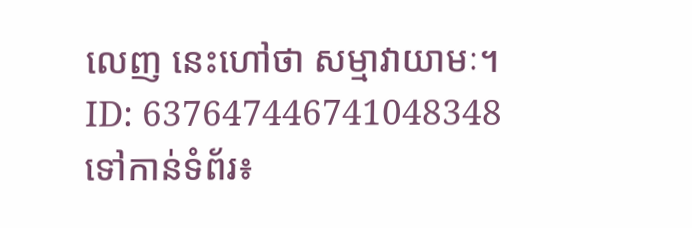លេញ នេះហៅថា សម្មាវាយាមៈ។
ID: 637647446741048348
ទៅកាន់ទំព័រ៖